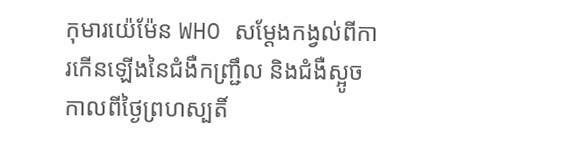កុមារយ៉េម៉ែន WHO សម្តែងកង្វល់ពីការកើនឡើងនៃជំងឺកញ្ជ្រឹល និងជំងឺស្អូច
កាលពីថ្ងៃព្រហស្បតិ៍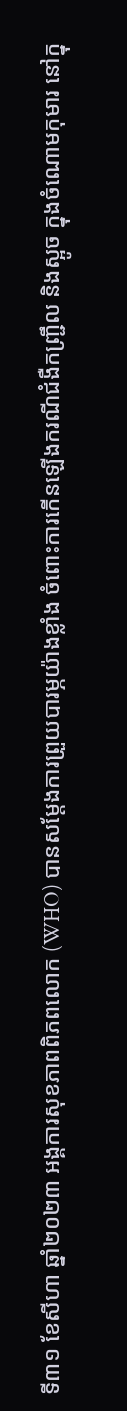ទី៣១ ខែសីហា ឆ្នាំ២០២៣ អង្គការសុខភាពពិភពលោក (WHO) បានសម្តែងការព្រួយបារម្ភយ៉ាងខ្លាំង ចំពោះការកើនឡើងករណីជំងឺកញ្ជ្រឹល និងស្អូច ក្នុងចំណោមកុមារ នៅក្នុ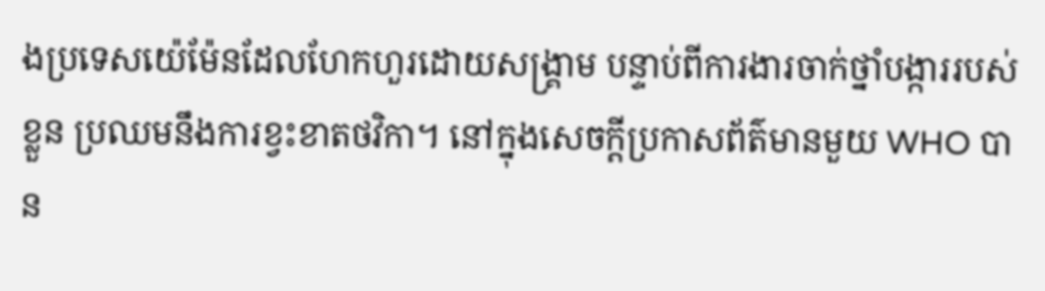ងប្រទេសយ៉េម៉ែនដែលហែកហួរដោយសង្រ្គាម បន្ទាប់ពីការងារចាក់ថ្នាំបង្ការរបស់ខ្លួន ប្រឈមនឹងការខ្វះខាតថវិកា។ នៅក្នុងសេចក្តីប្រកាសព័ត៌មានមួយ WHO បាន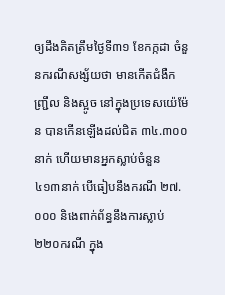ឲ្យដឹងគិតត្រឹមថ្ងៃទី៣១ ខែកក្កដា ចំនួនករណីសង្ស័យថា មានកើតជំងឺកញ្ជ្រឹល និងស្អូច នៅក្នុងប្រទេសយ៉េម៉ែន បានកើនឡើងដល់ជិត ៣៤.៣០០នាក់ ហើយមានអ្នកស្លាប់ចំនួន ៤១៣នាក់ បើធៀបនឹងករណី ២៧.០០០ និងេពាក់ព័ន្ធនឹងការស្លាប់ ២២០ករណី ក្នុង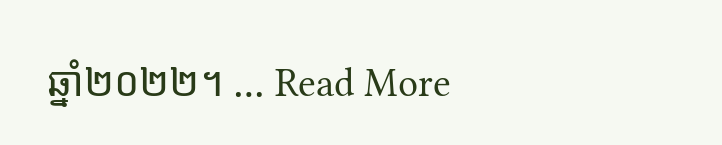ឆ្នាំ២០២២។ … Read More